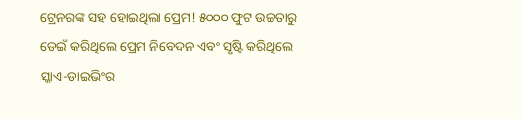ଟ୍ରେନରଙ୍କ ସହ ହୋଇଥିଲା ପ୍ରେମ! ୫୦୦୦ ଫୁଟ ଉଚ୍ଚତାରୁ ଡେଇଁ କରିଥିଲେ ପ୍ରେମ ନିବେଦନ ଏବଂ ସୃଷ୍ଟି କରିଥିଲେ ସ୍କାଏ-ଡାଇଭିଂର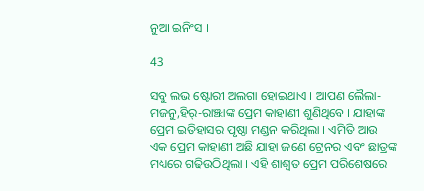ନୁଆ ଇନିଂସ ।

43

ସବୁ ଲଭ ଷ୍ଟୋରୀ ଅଲଗା ହୋଇଥାଏ । ଆପଣ ଲୈଲା-ମଜନୁ,ହିର୍-ରାଞ୍ଝାଙ୍କ ପ୍ରେମ କାହାଣୀ ଶୁଣିଥିବେ । ଯାହାଙ୍କ ପ୍ରେମ ଇତିହାସର ପୃଷ୍ଠା ମଣ୍ଡନ କରିଥିଲା । ଏମିତି ଆଉ ଏକ ପ୍ରେମ କାହାଣୀ ଅଛି ଯାହା ଜଣେ ଟ୍ରେନର ଏବଂ ଛାତ୍ରଙ୍କ ମଧ୍ୟରେ ଗଢିଉଠିଥିଲା । ଏହି ଶାଶ୍ୱତ ପ୍ରେମ ପରିଶେଷରେ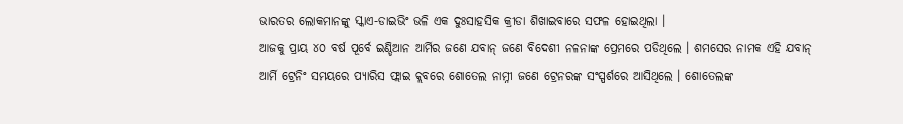ଭାରତର ଲୋକମାନଙ୍କୁ ସ୍କାଏ-ଡାଇଭିଂ ଭଳି ଏକ ଦୁଃସାହସିକ କ୍ରୀଡା ଶିଖାଇବାରେ ସଫଳ ହୋଇଥିଲା ।
ଆଜକୁ ପ୍ରାୟ ୪୦ ବର୍ଷ ପୂର୍ବେ ଇଣ୍ଡିଆନ ଆର୍ମିର ଜଣେ ଯବାନ୍ ଜଣେ ବିଦେଶୀ ନଳନାଙ୍କ ପ୍ରେମରେ ପଡିଥିଲେ । ଶମସେର ନାମକ ଏହି ଯବାନ୍ ଆର୍ମି ଟ୍ରେନିଂ ସମୟରେ ପ୍ୟାରିସ ଫ୍ଲାଇ କ୍ଲବରେ ଶୋତେଲ ନାମ୍ନୀ ଜଣେ ଟ୍ରେନରଙ୍କ ସଂସ୍ପର୍ଶରେ ଆସିଥିଲେ । ଶୋତେଲଙ୍କ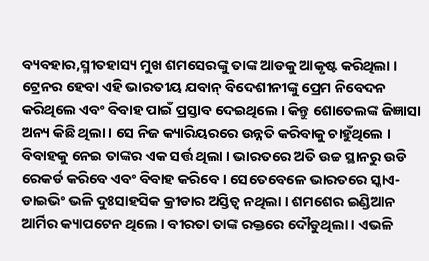ବ୍ୟବହାର,ସ୍ମୀତହାସ୍ୟ ମୁଖ ଶମସେରଙ୍କୁ ତାଙ୍କ ଆଡକୁ ଆକୃଷ୍ଟ କରିଥିଲା । ଟ୍ରେନର ହେବା ଏହି ଭାରତୀୟ ଯବାନ୍ ବିଦେଶୀନୀଙ୍କୁ ପ୍ରେମ ନିବେଦନ କରିଥିଲେ ଏବଂ ବିବାହ ପାଇଁ ପ୍ରସ୍ତାବ ଦେଇଥିଲେ । କିନ୍ତୁ ଶୋତେଲଙ୍କ ଜିଜ୍ଞାସା ଅନ୍ୟ କିଛି ଥିଲା । ସେ ନିଜ କ୍ୟାରିୟରରେ ଉନ୍ନତି କରିବାକୁ ଚାହୁଁଥିଲେ । ବିବାହକୁ ନେଇ ତାଙ୍କର ଏକ ସର୍ତ୍ତ ଥିଲା । ଭାରତରେ ଅତି ଉଚ୍ଚ ସ୍ଥାନରୁ ଉଡି ରେକର୍ଡ କରିବେ ଏବଂ ବିବାହ କରିବେ । ସେତେବେଳେ ଭାରତରେ ସ୍କାଏ-ଡାଇଭିଂ ଭଳି ଦୁଃସାହସିକ କ୍ରୀଡାର ଅସ୍ତିତ୍ୱ ନଥିଲା । ଶମଶେର ଇଣ୍ଡିଆନ ଆର୍ମିର କ୍ୟାପଟେନ ଥିଲେ । ବୀରତା ତାଙ୍କ ରକ୍ତରେ ଦୌଡୁଥିଲା । ଏଭଳି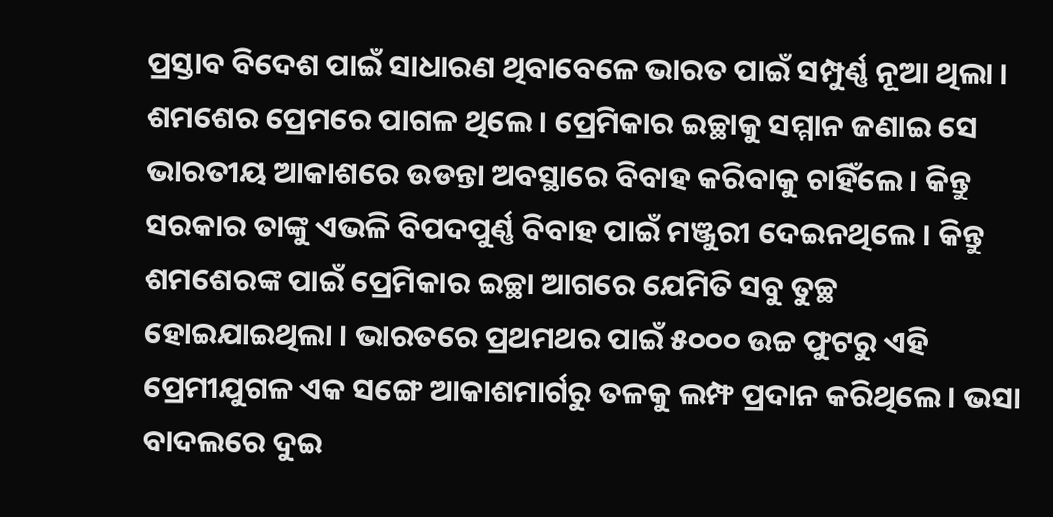ପ୍ରସ୍ତାବ ବିଦେଶ ପାଇଁ ସାଧାରଣ ଥିବାବେଳେ ଭାରତ ପାଇଁ ସମ୍ପୁର୍ଣ୍ଣ ନୂଆ ଥିଲା ।
ଶମଶେର ପ୍ରେମରେ ପାଗଳ ଥିଲେ । ପ୍ରେମିକାର ଇଚ୍ଛାକୁ ସମ୍ମାନ ଜଣାଇ ସେ ଭାରତୀୟ ଆକାଶରେ ଉଡନ୍ତା ଅବସ୍ଥାରେ ବିବାହ କରିବାକୁ ଚାହିଁଲେ । କିନ୍ତୁ ସରକାର ତାଙ୍କୁ ଏଭଳି ବିପଦପୁର୍ଣ୍ଣ ବିବାହ ପାଇଁ ମଞ୍ଜୁରୀ ଦେଇନଥିଲେ । କିନ୍ତୁ ଶମଶେରଙ୍କ ପାଇଁ ପ୍ରେମିକାର ଇଚ୍ଛା ଆଗରେ ଯେମିତି ସବୁ ତୁଚ୍ଛ ହୋଇଯାଇଥିଲା । ଭାରତରେ ପ୍ରଥମଥର ପାଇଁ ୫୦୦୦ ଉଚ୍ଚ ଫୁଟରୁ ଏହି ପ୍ରେମୀଯୁଗଳ ଏକ ସଙ୍ଗେ ଆକାଶମାର୍ଗରୁ ତଳକୁ ଲମ୍ଫ ପ୍ରଦାନ କରିଥିଲେ । ଭସା ବାଦଲରେ ଦୁଇ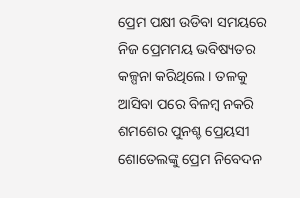ପ୍ରେମ ପକ୍ଷୀ ଉଡିବା ସମୟରେ ନିଜ ପ୍ରେମମୟ ଭବିଷ୍ୟତର କଳ୍ପନା କରିଥିଲେ । ତଳକୁ ଆସିବା ପରେ ବିଳମ୍ବ ନକରି ଶମଶେର ପୁନଶ୍ଚ ପ୍ରେୟସୀ ଶୋତେଲଙ୍କୁ ପ୍ରେମ ନିବେଦନ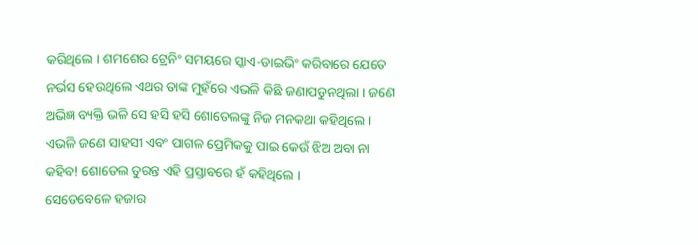କରିଥିଲେ । ଶମଶେର ଟ୍ରେନିଂ ସମୟରେ ସ୍କାଏ-ଡାଇଭିଂ କରିବାରେ ଯେତେ ନର୍ଭସ ହେଉଥିଲେ ଏଥର ତାଙ୍କ ମୁହଁରେ ଏଭଳି କିଛି ଜଣାପଡୁନଥିଲା । ଜଣେ ଅଭିଜ୍ଞ ବ୍ୟକ୍ତି ଭଳି ସେ ହସି ହସି ଶୋତେଲଙ୍କୁ ନିଜ ମନକଥା କହିଥିଲେ । ଏଭଳି ଜଣେ ସାହସୀ ଏବଂ ପାଗଳ ପ୍ରେମିକକୁ ପାଇ କେଉଁ ଝିଅ ଅବା ନା କହିବ! ଶୋତେଲ ତୁରନ୍ତ ଏହି ପ୍ରସ୍ତାବରେ ହଁ କହିଥିଲେ ।
ସେତେବେଳେ ହଜାର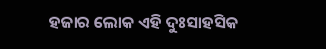ହଜାର ଲୋକ ଏହି ଦୁଃସାହସିକ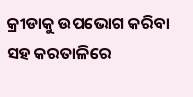କ୍ରୀଡାକୁ ଉପଭୋଗ କରିବା ସହ କରତାଳିରେ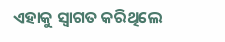ଏହାକୁ ସ୍ୱାଗତ କରିଥିଲେ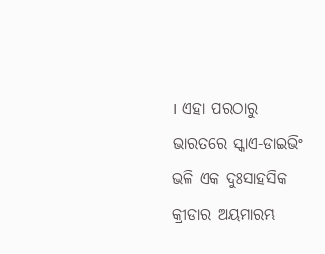। ଏହା ପରଠାରୁ ଭାରତରେ ସ୍କାଏ-ଡାଇଭିଂ ଭଳି ଏକ ଦୁଃସାହସିକ କ୍ରୀଡାର ଅୟମାରମ୍ଭ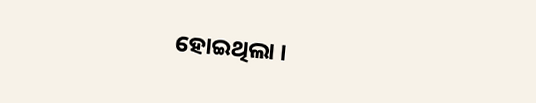ହୋଇଥିଲା ।